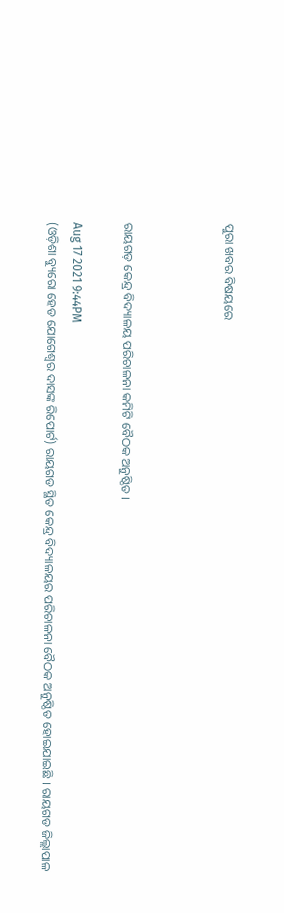ପୁରା ଖବର ବିଷୟରେ



ରାୟଗଡ଼ କେନ୍ଦ୍ର ବିଦ୍ୟାଳୟ ପରିଚାଳନା କମିଟି ବୈଠକ ଅନୁଷ୍ଠିତ ।

Aug 17 2021 9:44PM
(ଓଡ଼ିଶା ବ୍ୟୁରୋ ହେଡ ଯୋଗେଶ୍ବର ଦାସଙ୍କ ରିପୋର୍ଟ) ରାୟଗଡ ସ୍ଥିତ କେନ୍ଦ୍ର ବିଦ୍ୟାଳୟର ପରିଚାଳନା ବୈଠକ ଅନୁଷ୍ଠିତ ହୋଇଯାଇଛି । ରାୟଗଡ ଜିଲ୍ଲାପାଳ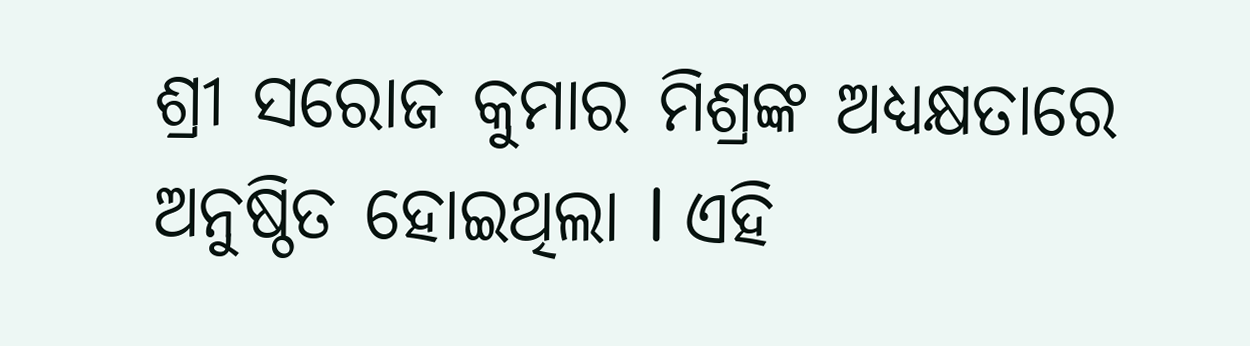ଶ୍ରୀ ସରୋଜ କୁମାର ମିଶ୍ରଙ୍କ ଅଧ୍ୟକ୍ଷତାରେ ଅନୁଷ୍ଠିତ ହୋଇଥିଲା l ଏହି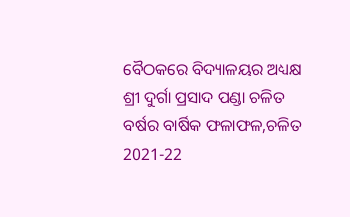ବୈଠକରେ ବିଦ୍ୟାଳୟର ଅଧ୍ୟକ୍ଷ ଶ୍ରୀ ଦୁର୍ଗା ପ୍ରସାଦ ପଣ୍ଡା ଚଳିତ ବର୍ଷର ବାର୍ଷିକ ଫଳାଫଳ,ଚଳିତ 2021-22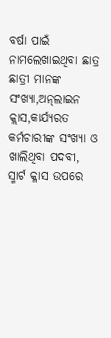ବର୍ଷା ପାଇଁ ନାମଲେଖାଇଥିବା ଛାତ୍ର ଛାତ୍ରୀ ମାନଙ୍କ ସଂଖ୍ୟା,ଅନ୍‍ଲାଇନ କ୍ଲାସ,କାର୍ଯ୍ୟରତ କର୍ମଚାରୀଙ୍କ ସଂଖ୍ୟା ଓ ଖାଲିଥିବା ପଦବୀ, ସ୍ମାର୍ଟ କ୍ଳାସ ଉପରେ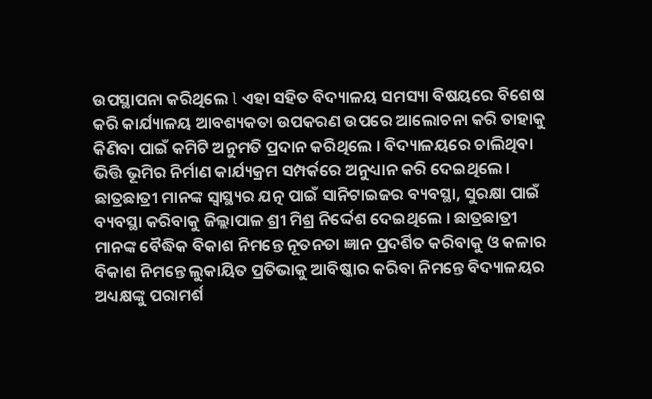ଉପସ୍ଥାପନା କରିଥିଲେ l ଏହା ସହିତ ବିଦ୍ୟାଳୟ ସମସ୍ୟା ବିଷୟରେ ବିଶେଷ କରି କାର୍ଯ୍ୟାଳୟ ଆବଶ୍ୟକତା ଉପକରଣ ଉପରେ ଆଲୋଚନା କରି ତାହାକୁ କିଣିବା ପାଇଁ କମିଟି ଅନୁମତି ପ୍ରଦାନ କରିଥିଲେ । ବିଦ୍ୟାଳୟରେ ଚାଲିଥିବା ଭିତ୍ତି ଭୂମିର ନିର୍ମାଣ କାର୍ଯ୍ୟକ୍ରମ ସମ୍ପର୍କରେ ଅନୁଧ୍ୟାନ କରି ଦେଇଥିଲେ । ଛାତ୍ରଛାତ୍ରୀ ମାନଙ୍କ ସ୍ୱାସ୍ଥ୍ୟର ଯତ୍ନ ପାଇଁ ସାନିଟାଇଜର ବ୍ୟବସ୍ଥା, ସୁରକ୍ଷା ପାଇଁ ବ୍ୟବସ୍ଥା କରିବାକୁ ଜିଲ୍ଲାପାଳ ଶ୍ରୀ ମିଶ୍ର ନିର୍ଦ୍ଦେଶ ଦେଇଥିଲେ । ଛାତ୍ରଛାତ୍ରୀ ମାନଙ୍କ ବୈଦ୍ଧିକ ବିକାଶ ନିମନ୍ତେ ନୂତନତା ଜ୍ଞାନ ପ୍ରଦର୍ଶିତ କରିବାକୁ ଓ କଳାର ବିକାଶ ନିମନ୍ତେ ଲୁକାୟିତ ପ୍ରତିଭାକୁ ଆବିଷ୍କାର କରିବା ନିମନ୍ତେ ବିଦ୍ୟାଳୟର ଅଧ୍ୟକ୍ଷଙ୍କୁ ପରାମର୍ଶ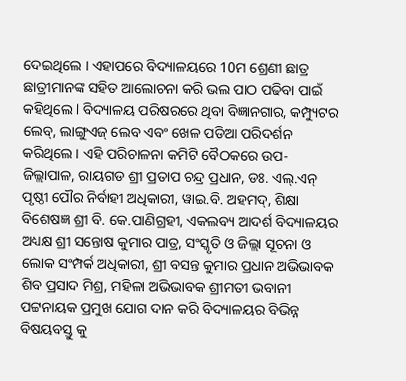ଦେଇଥିଲେ । ଏହାପରେ ବିଦ୍ୟାଳୟରେ 10ମ ଶ୍ରେଣୀ ଛାତ୍ର ଛାତ୍ରୀମାନଙ୍କ ସହିତ ଆଲୋଚନା କରି ଭଲ ପାଠ ପଢିବା ପାଇଁ କହିଥିଲେ l ବିଦ୍ୟାଳୟ ପରିଷରରେ ଥିବା ବିଜ୍ଞାନଗାର, କମ୍ପ୍ୟୁଟର ଲେବ୍‍, ଲାଙ୍ଗୁଏଜ୍‍ ଲେବ ଏବଂ ଖେଳ ପଡିଆ ପରିଦର୍ଶନ କରିଥିଲେ । ଏହି ପରିଚାଳନା କମିଟି ବୈଠକରେ ଉପ-ଜିଲ୍ଲାପାଳ, ରାୟଗଡ ଶ୍ରୀ ପ୍ରତାପ ଚନ୍ଦ୍ର ପ୍ରଧାନ, ଡଃ. ଏଲ୍‍.ଏନ୍‍ ପୃଷ୍ଠୀ ପୌର ନିର୍ବାହୀ ଅଧିକାରୀ, ୱାଇ.ବି. ଅହମଦ୍‍, ଶିକ୍ଷା ବିଶେଷଜ୍ଞ ଶ୍ରୀ ବି. କେ.ପାଣିଗ୍ରହୀ, ଏକଲବ୍ୟ ଆଦର୍ଶ ବିଦ୍ୟାଳୟର ଅଧ୍ୟକ୍ଷ ଶ୍ରୀ ସନ୍ତୋଷ କୁମାର ପାତ୍ର, ସଂସ୍କୃତି ଓ ଜିଲ୍ଲା ସୂଚନା ଓ ଲୋକ ସଂମ୍ପର୍କ ଅଧିକାରୀ, ଶ୍ରୀ ବସନ୍ତ କୁମାର ପ୍ରଧାନ ଅଭିଭାବକ ଶିବ ପ୍ରସାଦ ମିଶ୍ର, ମହିଳା ଅଭିଭାବକ ଶ୍ରୀମତୀ ଭବାନୀ ପଟ୍ଟନାୟକ ପ୍ରମୁଖ ଯୋଗ ଦାନ କରି ବିଦ୍ୟାଳୟର ବିଭିନ୍ନ ବିଷୟବସ୍ତୁ କୁ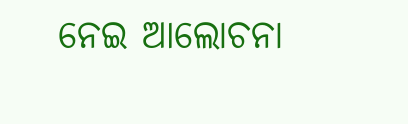ନେଇ ଆଲୋଚନା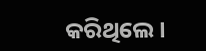କରିଥିଲେ ।